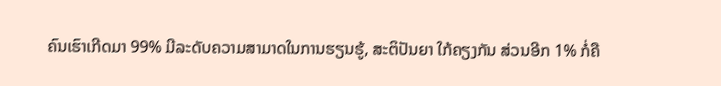ຄົນເຮົາເກີດມາ 99% ມີລະດັບຄວາມສາມາດໃນການຮຽນຮູ້, ສະຕິປັນຍາ ໃກ້ຄຽງກັນ ສ່ວນອີກ 1% ກໍ່ຄື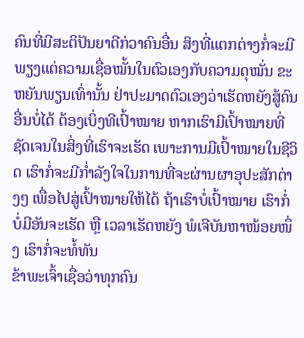ຄົນທີ່ມີສະຕິປັນຍາດີກ່ວາຄົນອື່ນ ສິງທີ່ແຕກຕ່າງກໍ່ຈະມີພຽງແຕ່ຄວາມເຊື່ອໝັ້ນໃນຕົວເອງກັບຄວາມດຸໝັ່ນ ຂະຫຍັນພຽນເທົ່ານັ້ນ ຢ່າປະມາດຕົວເອງວ່າເຮັດຫຍັງສູ້ຄົນອື່ນບໍ່ໄດ້ ຕ້ອງເບິ່ງທີເປົ້າໝາຍ ຫາກເຮົາມີເປົ້າໝາຍທີ່ຊັດເຈນໃນສິ່ງທີ່ເຮົາຈະເຮັດ ເພາະການມີເປົ້າໝາຍໃນຊີວິດ ເຮົາກໍ່ຈະມີກ່ຳລັງໃຈໃນການທີ່ຈະຜ່ານຜາອຸປະສັກຕ່າງໆ ເພື່ອໄປສູ່ເປົ້າໝາຍໃຫ້ໄດ້ ຖ້າເຮົາບໍ່ເປົ້າໝາຍ ເຮົາກໍ່ບໍ່ມີອັນຈະເຮັດ ຫຼື ເວລາເຮັດຫຍັງ ພໍເຈີບັນຫາໜ້ອຍໜຶ່ງ ເຮົາກໍ່ຈະທໍ້ທັນ
ຂ້າພະເຈົ້າເຊື່ອວ່າທຸກຄົນ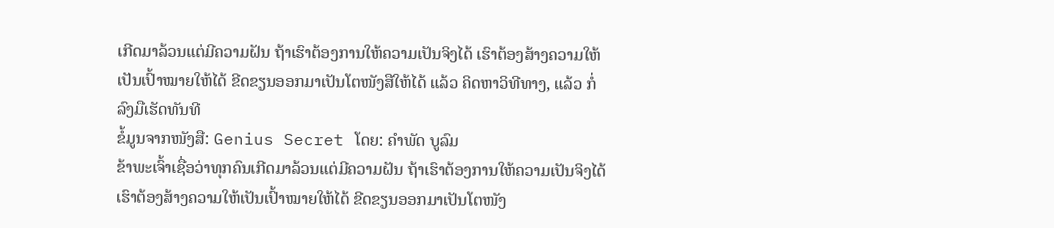ເກີດມາລ້ວນແຕ່ມີຄວາມຝັນ ຖ້າເຮົາຕ້ອງການໃຫ້ຄວາມເປັນຈິງໄດ້ ເຮົາຕ້ອງສ້າງຄວາມໃຫ້ເປັນເປົ້າໝາຍໃຫ້ໄດ້ ຂີດຂຽນອອກມາເປັນໂຕໜັງສືໃຫ້ໄດ້ ແລ້ວ ຄິດຫາວິທີທາງ, ແລ້ວ ກໍ່ລົງມືເຮັດທັນທີ
ຂໍ້ມູນຈາກໜັງສື: Genius Secret ໂດຍ: ຄຳພັດ ບູລົມ
ຂ້າພະເຈົ້າເຊື່ອວ່າທຸກຄົນເກີດມາລ້ວນແຕ່ມີຄວາມຝັນ ຖ້າເຮົາຕ້ອງການໃຫ້ຄວາມເປັນຈິງໄດ້ ເຮົາຕ້ອງສ້າງຄວາມໃຫ້ເປັນເປົ້າໝາຍໃຫ້ໄດ້ ຂີດຂຽນອອກມາເປັນໂຕໜັງ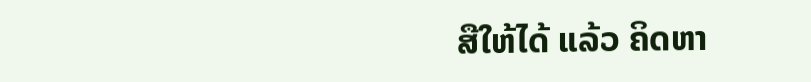ສືໃຫ້ໄດ້ ແລ້ວ ຄິດຫາ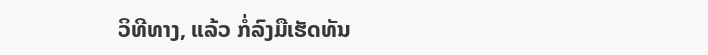ວິທີທາງ, ແລ້ວ ກໍ່ລົງມືເຮັດທັນ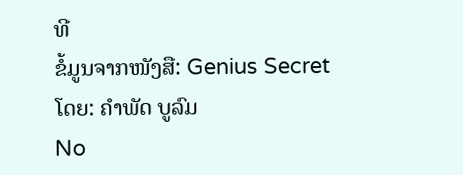ທີ
ຂໍ້ມູນຈາກໜັງສື: Genius Secret ໂດຍ: ຄຳພັດ ບູລົມ
No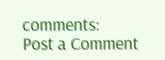comments:
Post a Comment